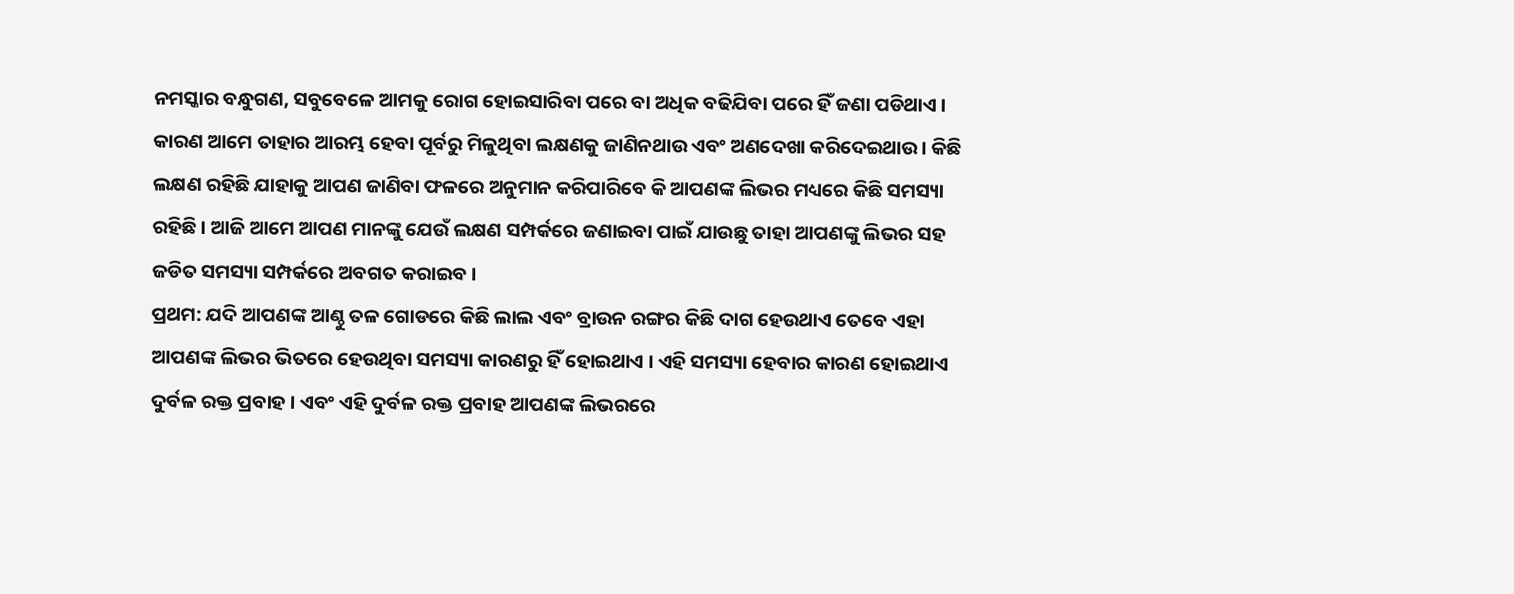ନମସ୍କାର ବନ୍ଧୁଗଣ, ସବୁବେଳେ ଆମକୁ ରୋଗ ହୋଇସାରିବା ପରେ ବା ଅଧିକ ବଢିଯିବା ପରେ ହିଁ ଜଣା ପଡିଥାଏ । କାରଣ ଆମେ ତାହାର ଆରମ୍ଭ ହେବା ପୂର୍ବରୁ ମିଳୁଥିବା ଲକ୍ଷଣକୁ ଜାଣିନଥାଉ ଏବଂ ଅଣଦେଖା କରିଦେଇଥାଉ । କିଛି ଲକ୍ଷଣ ରହିଛି ଯାହାକୁ ଆପଣ ଜାଣିବା ଫଳରେ ଅନୁମାନ କରିପାରିବେ କି ଆପଣଙ୍କ ଲିଭର ମଧ୍ୟରେ କିଛି ସମସ୍ୟା ରହିଛି । ଆଜି ଆମେ ଆପଣ ମାନଙ୍କୁ ଯେଉଁ ଲକ୍ଷଣ ସମ୍ପର୍କରେ ଜଣାଇବା ପାଇଁ ଯାଉଛୁ ତାହା ଆପଣଙ୍କୁ ଲିଭର ସହ ଜଡିତ ସମସ୍ୟା ସମ୍ପର୍କରେ ଅବଗତ କରାଇବ ।
ପ୍ରଥମ: ଯଦି ଆପଣଙ୍କ ଆଣ୍ଠୁ ତଳ ଗୋଡରେ କିଛି ଲାଲ ଏବଂ ବ୍ରାଉନ ରଙ୍ଗର କିଛି ଦାଗ ହେଉଥାଏ ତେବେ ଏହା ଆପଣଙ୍କ ଲିଭର ଭିତରେ ହେଉଥିବା ସମସ୍ୟା କାରଣରୁ ହିଁ ହୋଇଥାଏ । ଏହି ସମସ୍ୟା ହେବାର କାରଣ ହୋଇଥାଏ ଦୁର୍ବଳ ରକ୍ତ ପ୍ରବାହ । ଏବଂ ଏହି ଦୁର୍ବଳ ରକ୍ତ ପ୍ରବାହ ଆପଣଙ୍କ ଲିଭରରେ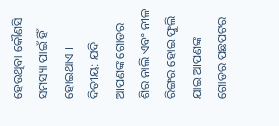ହେଉଥିବା କୌଣସି ସମସ୍ୟା ପାଇଁ ହିଁ ହୋଇଥାଏ ।
ଦିତୀୟ: ଯଦି ଆପଣଙ୍କ ଗୋଡର ଶିର ନାଲି ଏବଂ ନୀଳ ରିଙ୍ଗର ହୋଇ ଫୁଲି ଯାଇ ଆପଣଙ୍କ ଗୋଡର ପଛପଟର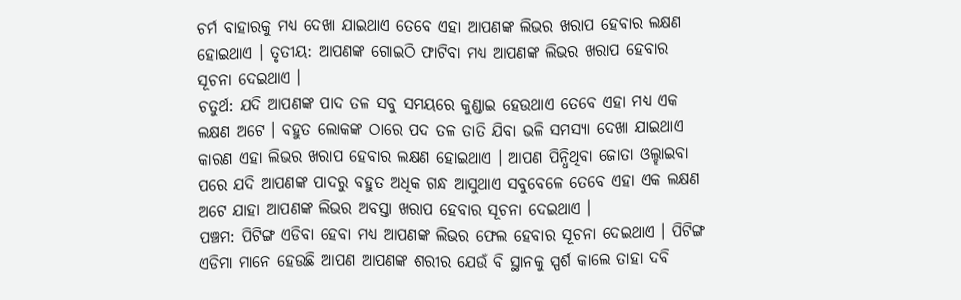ଚର୍ମ ବାହାରକୁ ମଧ୍ୟ ଦେଖା ଯାଇଥାଏ ତେବେ ଏହା ଆପଣଙ୍କ ଲିଭର ଖରାପ ହେବାର ଲକ୍ଷଣ ହୋଇଥାଏ । ତୃତୀୟ: ଆପଣଙ୍କ ଗୋଇଠି ଫାଟିବା ମଧ୍ୟ ଆପଣଙ୍କ ଲିଭର ଖରାପ ହେବାର ସୂଚନା ଦେଇଥାଏ ।
ଚତୁର୍ଥ: ଯଦି ଆପଣଙ୍କ ପାଦ ତଳ ସବୁ ସମୟରେ କୁଣ୍ଡାଇ ହେଉଥାଏ ତେବେ ଏହା ମଧ୍ୟ ଏକ ଲକ୍ଷଣ ଅଟେ । ବହୁତ ଲୋକଙ୍କ ଠାରେ ପଦ ତଳ ତାତି ଯିବା ଭଳି ସମସ୍ୟା ଦେଖା ଯାଇଥାଏ କାରଣ ଏହା ଲିଭର ଖରାପ ହେବାର ଲକ୍ଷଣ ହୋଇଥାଏ । ଆପଣ ପିନ୍ଧିଥିବା ଜୋତା ଓଲ୍ହାଇବା ପରେ ଯଦି ଆପଣଙ୍କ ପାଦରୁ ବହୁତ ଅଧିକ ଗନ୍ଧ ଆସୁଥାଏ ସବୁବେଳେ ତେବେ ଏହା ଏକ ଲକ୍ଷଣ ଅଟେ ଯାହା ଆପଣଙ୍କ ଲିଭର ଅବସ୍ତା ଖରାପ ହେବାର ସୂଚନା ଦେଇଥାଏ ।
ପଞ୍ଚମ: ପିଟିଙ୍ଗ ଏଡିବା ହେବା ମଧ୍ୟ ଆପଣଙ୍କ ଲିଭର ଫେଲ ହେବାର ସୂଚନା ଦେଇଥାଏ । ପିଟିଙ୍ଗ ଏଡିମା ମାନେ ହେଉଛି ଆପଣ ଆପଣଙ୍କ ଶରୀର ଯେଉଁ ବି ସ୍ଥାନକୁ ସ୍ପର୍ଶ କାଲେ ତାହା ଦବି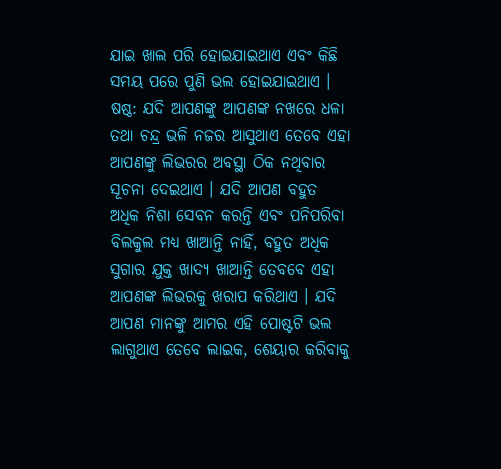ଯାଇ ଖାଲ ପରି ହୋଇଯାଇଥାଏ ଏବଂ କିଛି ସମୟ ପରେ ପୁଣି ଭଲ ହୋଇଯାଇଥାଏ ।
ଷଷ୍ଠ: ଯଦି ଆପଣଙ୍କୁ ଆପଣଙ୍କ ନଖରେ ଧଳା ତଥା ଚନ୍ଦ୍ର ଭଳି ନଜର ଆସୁଥାଏ ତେବେ ଏହା ଆପଣଙ୍କୁ ଲିଭରର ଅବସ୍ଥା ଠିକ ନଥିବାର ସୂଚନା ଦେଇଥାଏ । ଯଦି ଆପଣ ବହୁତ ଅଧିକ ନିଶା ସେବନ କରନ୍ତି ଏବଂ ପନିପରିବା ବିଲକୁଲ ମଧ୍ୟ ଖାଆନ୍ତି ନାହିଁ, ବହୁତ ଅଧିକ ସୁଗାର ଯୁକ୍ତ ଖାଦ୍ୟ ଖାଆନ୍ତି ତେବବେ ଏହା ଆପଣଙ୍କ ଲିଭରକୁ ଖରାପ କରିଥାଏ । ଯଦି ଆପଣ ମାନଙ୍କୁ ଆମର ଏହି ପୋଷ୍ଟଟି ଭଲ ଲାଗୁଥାଏ ତେବେ ଲାଇକ, ଶେୟାର କରିବାକୁ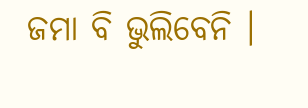ଜମା ବି ଭୁଲିବେନି ।